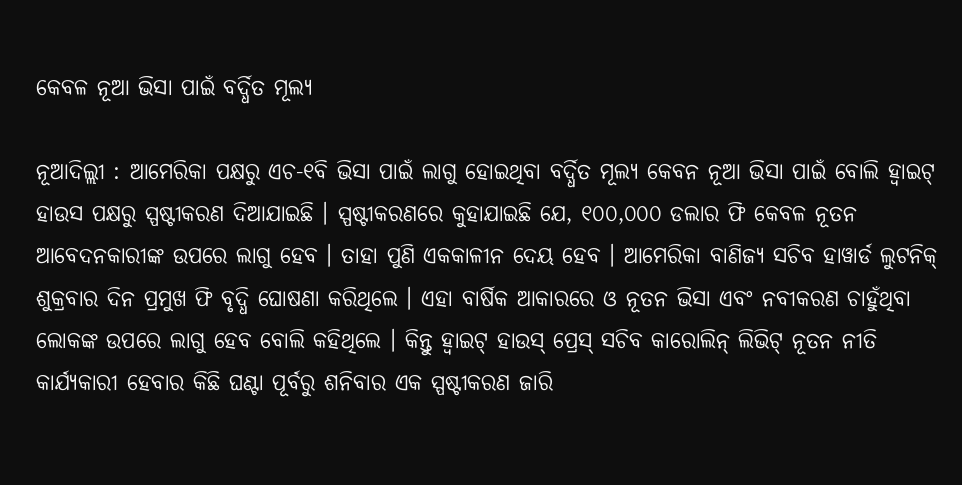କେବଳ ନୂଆ ଭିସା ପାଇଁ ବର୍ଦ୍ଧିତ ମୂଲ୍ୟ

ନୂଆଦିଲ୍ଲୀ : ଆମେରିକା ପକ୍ଷରୁ ଏଚ-୧ବି ଭିସା ପାଇଁ ଲାଗୁ ହୋଇଥିବା ବର୍ଦ୍ଧିତ ମୂଲ୍ୟ କେବନ ନୂଆ ଭିସା ପାଇଁ ବୋଲି ହ୍ୱାଇଟ୍ ହାଉସ ପକ୍ଷରୁ ସ୍ପଷ୍ଟୀକରଣ ଦିଆଯାଇଛି । ସ୍ପଷ୍ଟୀକରଣରେ କୁହାଯାଇଛି ଯେ, ୧୦୦,୦୦୦ ଡଲାର ଫି କେବଳ ନୂତନ ଆବେଦନକାରୀଙ୍କ ଉପରେ ଲାଗୁ ହେବ । ତାହା ପୁଣି ଏକକାଳୀନ ଦେୟ ହେବ । ଆମେରିକା ବାଣିଜ୍ୟ ସଚିବ ହାୱାର୍ଡ ଲୁଟନିକ୍ ଶୁକ୍ରବାର ଦିନ ପ୍ରମୁଖ ଫି ବୃଦ୍ଧି ଘୋଷଣା କରିଥିଲେ । ଏହା ବାର୍ଷିକ ଆକାରରେ ଓ ନୂତନ ଭିସା ଏବଂ ନବୀକରଣ ଚାହୁଁଥିବା ଲୋକଙ୍କ ଉପରେ ଲାଗୁ ହେବ ବୋଲି କହିଥିଲେ । କିନ୍ତୁ ହ୍ୱାଇଟ୍ ହାଉସ୍ ପ୍ରେସ୍ ସଚିବ କାରୋଲିନ୍ ଲିଭିଟ୍ ନୂତନ ନୀତି କାର୍ଯ୍ୟକାରୀ ହେବାର କିଛି ଘଣ୍ଟା ପୂର୍ବରୁ ଶନିବାର ଏକ ସ୍ପଷ୍ଟୀକରଣ ଜାରି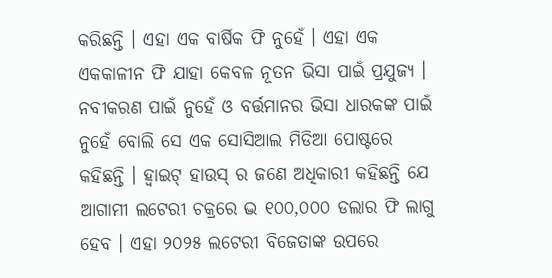କରିଛନ୍ତି । ଏହା ଏକ ବାର୍ଷିକ ଫି ନୁହେଁ । ଏହା ଏକ ଏକକାଳୀନ ଫି ଯାହା କେବଳ ନୂତନ ଭିସା ପାଇଁ ପ୍ରଯୁଜ୍ୟ । ନବୀକରଣ ପାଇଁ ନୁହେଁ ଓ ବର୍ତ୍ତମାନର ଭିସା ଧାରକଙ୍କ ପାଇଁ ନୁହେଁ ବୋଲି ସେ ଏକ ସୋସିଆଲ ମିଡିଆ ପୋଷ୍ଟରେ କହିଛନ୍ତି । ହ୍ୱାଇଟ୍ ହାଉସ୍ ର ଜଣେ ଅଧିକାରୀ କହିଛନ୍ତି ଯେ ଆଗାମୀ ଲଟେରୀ ଚକ୍ରରେ ଦ୍ଭ ୧୦୦,୦୦୦ ଡଲାର ଫି ଲାଗୁ ହେବ । ଏହା ୨୦୨୫ ଲଟେରୀ ବିଜେତାଙ୍କ ଉପରେ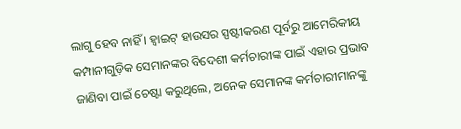ଲାଗୁ ହେବ ନାହିଁ । ହ୍ୱାଇଟ୍ ହାଉସର ସ୍ପଷ୍ଟୀକରଣ ପୂର୍ବରୁ ଆମେରିକୀୟ କମ୍ପାନୀଗୁଡ଼ିକ ସେମାନଙ୍କର ବିଦେଶୀ କର୍ମଚାରୀଙ୍କ ପାଇଁ ଏହାର ପ୍ରଭାବ ଜାଣିବା ପାଇଁ ଚେଷ୍ଟା କରୁଥିଲେ, ଅନେକ ସେମାନଙ୍କ କର୍ମଚାରୀମାନଙ୍କୁ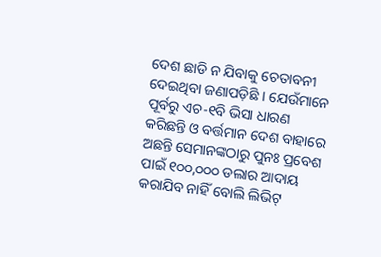ଦେଶ ଛାଡି ନ ଯିବାକୁ ଚେତାବନୀ ଦେଇଥିବା ଜଣାପଡ଼ିଛି । ଯେଉଁମାନେ ପୂର୍ବରୁ ଏଚ-୧ବି ଭିସା ଧାରଣ କରିଛନ୍ତି ଓ ବର୍ତ୍ତମାନ ଦେଶ ବାହାରେ ଅଛନ୍ତି ସେମାନଙ୍କଠାରୁ ପୁନଃ ପ୍ରବେଶ ପାଇଁ ୧୦୦,୦୦୦ ଡଲାର ଆଦାୟ କରାଯିବ ନାହିଁ ବୋଲି ଲିଭିଟ୍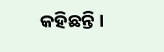କହିଛନ୍ତି ।